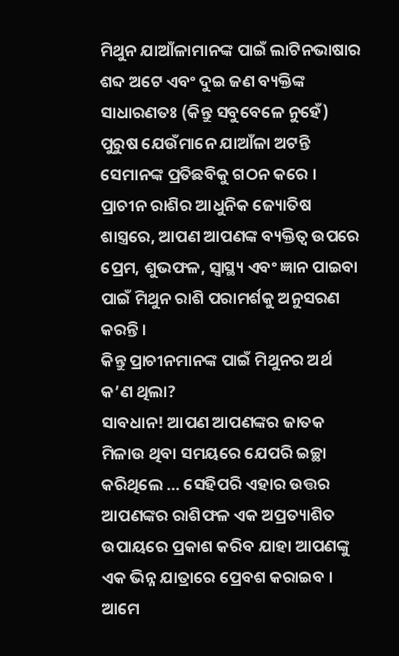ମିଥୁନ ଯାଆଁଳାମାନଙ୍କ ପାଇଁ ଲାଟିନଭାଷାର ଶବ୍ଦ ଅଟେ ଏବଂ ଦୁଇ ଜଣ ବ୍ୟକ୍ତିଙ୍କ ସାଧାରଣତଃ (କିନ୍ତୁ ସବୁବେଳେ ନୁହେଁ) ପୁରୁଷ ଯେଉଁମାନେ ଯାଆଁଳା ଅଟନ୍ତି ସେମାନଙ୍କ ପ୍ରତିଛବିକୁ ଗଠନ କରେ । ପ୍ରାଚୀନ ରାଶିର ଆଧୁନିକ ଜ୍ୟୋତିଷ ଶାସ୍ତ୍ରରେ, ଆପଣ ଆପଣଙ୍କ ବ୍ୟକ୍ତିତ୍ୱ ଉପରେ ପ୍ରେମ, ଶୁଭଫଳ, ସ୍ୱାସ୍ଥ୍ୟ ଏବଂ ଜ୍ଞାନ ପାଇବା ପାଇଁ ମିଥୁନ ରାଶି ପରାମର୍ଶକୁ ଅନୁସରଣ କରନ୍ତି ।
କିନ୍ତୁ ପ୍ରାଚୀନମାନଙ୍କ ପାଇଁ ମିଥୁନର ଅର୍ଥ କ’ଣ ଥିଲା?
ସାବଧାନ! ଆପଣ ଆପଣଙ୍କର ଜାତକ ମିଳାଉ ଥିବା ସମୟରେ ଯେପରି ଇଚ୍ଛା କରିଥିଲେ … ସେହିପରି ଏହାର ଉତ୍ତର ଆପଣଙ୍କର ରାଶିଫଳ ଏକ ଅପ୍ରତ୍ୟାଶିତ ଉପାୟରେ ପ୍ରକାଶ କରିବ ଯାହା ଆପଣଙ୍କୁ ଏକ ଭିନ୍ନ ଯାତ୍ରାରେ ପ୍ରେବଶ କରାଇବ ।
ଆମେ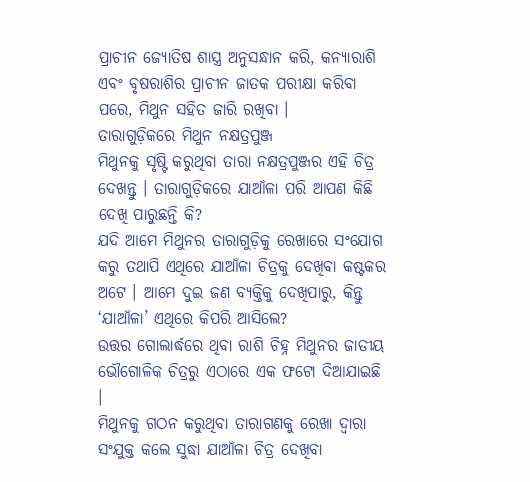ପ୍ରାଚୀନ ଜ୍ୟୋତିଷ ଶାସ୍ତ୍ର ଅନୁସନ୍ଧାନ କରି, କନ୍ୟାରାଶି ଏବଂ ବୃଷରାଶିର ପ୍ରାଚୀନ ଜାତକ ପରୀକ୍ଷା କରିବା ପରେ, ମିଥୁନ ସହିତ ଜାରି ରଖିବା ।
ତାରାଗୁଡ଼ିକରେ ମିଥୁନ ନକ୍ଷତ୍ରପୁଞ୍ଜ
ମିଥୁନକୁ ସୃଷ୍ଟି କରୁଥିବା ତାରା ନକ୍ଷତ୍ରପୁଞ୍ଜର ଏହି ଚିତ୍ର ଦେଖନ୍ତୁ । ତାରାଗୁଡ଼ିକରେ ଯାଆଁଳା ପରି ଆପଣ କିଛି ଦେଖି ପାରୁଛନ୍ତି କି?
ଯଦି ଆମେ ମିଥୁନର ତାରାଗୁଡ଼ିକୁ ରେଖାରେ ସଂଯୋଗ କରୁ ତଥାପି ଏଥିରେ ଯାଆଁଳା ଚିତ୍ରକୁ ଦେଖିବା କଷ୍ଟକର ଅଟେ । ଆମେ ଦୁଇ ଜଣ ବ୍ୟକ୍ତିକୁ ଦେଖିପାରୁ, କିନ୍ତୁ ‘ଯାଆଁଳା’ ଏଥିରେ କିପରି ଆସିଲେ?
ଉତ୍ତର ଗୋଲାର୍ଦ୍ଧରେ ଥିବା ରାଶି ଚିହ୍ନ ମିଥୁନର ଜାତୀୟ ଭୌଗୋଳିକ ଚିତ୍ରରୁ ଏଠାରେ ଏକ ଫଟୋ ଦିଆଯାଇଛି ।
ମିଥୁନକୁ ଗଠନ କରୁଥିବା ତାରାଗଣକୁ ରେଖା ଦ୍ୱାରା ସଂଯୁକ୍ତ କଲେ ସୁଦ୍ଧା ଯାଆଁଳା ଚିତ୍ର ଦେଖିବା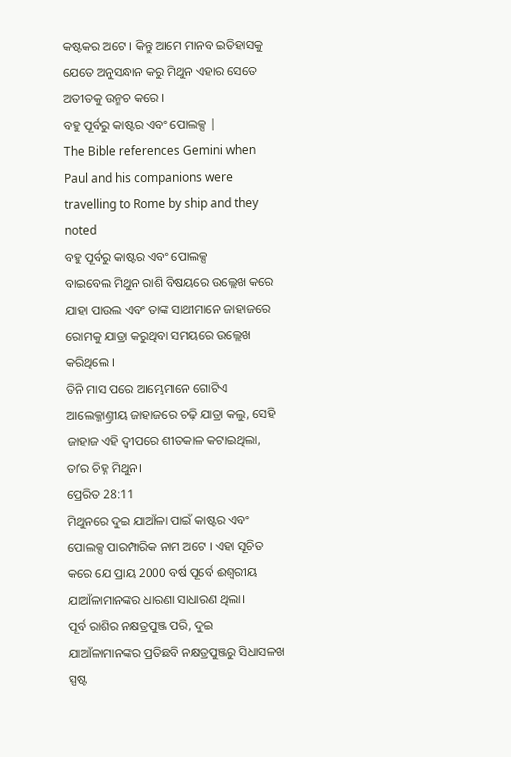କଷ୍ଟକର ଅଟେ । କିନ୍ତୁ ଆମେ ମାନବ ଇତିହାସକୁ ଯେତେ ଅନୁସନ୍ଧାନ କରୁ ମିଥୁନ ଏହାର ସେତେ ଅତୀତକୁ ଉନ୍ମଚ କରେ ।
ବହୁ ପୂର୍ବରୁ କାଷ୍ଟର ଏବଂ ପୋଲକ୍ସ |
The Bible references Gemini when Paul and his companions were travelling to Rome by ship and they noted
ବହୁ ପୂର୍ବରୁ କାଷ୍ଟର ଏବଂ ପୋଲକ୍ସ
ବାଇବେଲ ମିଥୁନ ରାଶି ବିଷୟରେ ଉଲ୍ଲେଖ କରେ ଯାହା ପାଉଲ ଏବଂ ତାଙ୍କ ସାଥୀମାନେ ଜାହାଜରେ ରୋମକୁ ଯାତ୍ରା କରୁଥିବା ସମୟରେ ଉଲ୍ଲେଖ କରିଥିଲେ ।
ତିନି ମାସ ପରେ ଆମ୍ଭେମାନେ ଗୋଟିଏ ଆଲେକ୍ଜାଣ୍ତ୍ରୀୟ ଜାହାଜରେ ଚଢ଼ି ଯାତ୍ରା କଲୁ, ସେହି ଜାହାଜ ଏହି ଦ୍ଵୀପରେ ଶୀତକାଳ କଟାଇଥିଲା, ତାʼର ଚିହ୍ନ ମିଥୁନ।
ପ୍ରେରିତ 28:11
ମିଥୁନରେ ଦୁଇ ଯାଆଁଳା ପାଇଁ କାଷ୍ଟର ଏବଂ ପୋଲକ୍ସ ପାରମ୍ପାରିକ ନାମ ଅଟେ । ଏହା ସୂଚିତ କରେ ଯେ ପ୍ରାୟ 2000 ବର୍ଷ ପୂର୍ବେ ଈଶ୍ୱରୀୟ ଯାଆଁଳାମାନଙ୍କର ଧାରଣା ସାଧାରଣ ଥିଲା।
ପୂର୍ବ ରାଶିର ନକ୍ଷତ୍ରପୁଞ୍ଜ ପରି, ଦୁଇ ଯାଆଁଳାମାନଙ୍କର ପ୍ରତିଛବି ନକ୍ଷତ୍ରପୁଞ୍ଜରୁ ସିଧାସଳଖ ସ୍ପଷ୍ଟ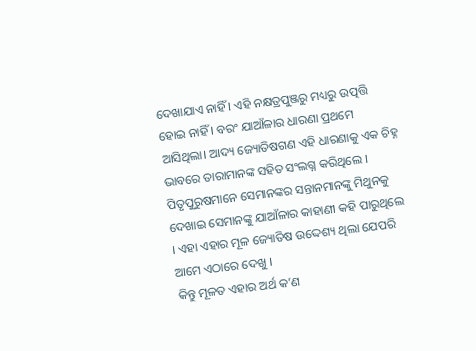ଦେଖାଯାଏ ନାହିଁ । ଏହି ନକ୍ଷତ୍ରପୁଞ୍ଜରୁ ମଧ୍ୟରୁ ଉତ୍ପତ୍ତି ହୋଇ ନାହିଁ । ବରଂ ଯାଆଁଳାର ଧାରଣା ପ୍ରଥମେ ଆସିଥିଲା। ଆଦ୍ୟ ଜ୍ୟୋତିଷଗଣ ଏହି ଧାରଣାକୁ ଏକ ଚିହ୍ନ ଭାବରେ ତାରାମାନଙ୍କ ସହିତ ସଂଲଗ୍ନ କରିଥିଲେ । ପିତୃପୁରୁଷମାନେ ସେମାନଙ୍କର ସନ୍ତାନମାନଙ୍କୁ ମିଥୁନକୁ ଦେଖାଇ ସେମାନଙ୍କୁ ଯାଆଁଳାର କାହାଣୀ କହି ପାରୁଥିଲେ । ଏହା ଏହାର ମୂଳ ଜ୍ୟୋତିଷ ଉଦ୍ଦେଶ୍ୟ ଥିଲା ଯେପରି ଆମେ ଏଠାରେ ଦେଖୁ ।
କିନ୍ତୁ ମୂଳତ ଏହାର ଅର୍ଥ କ’ଣ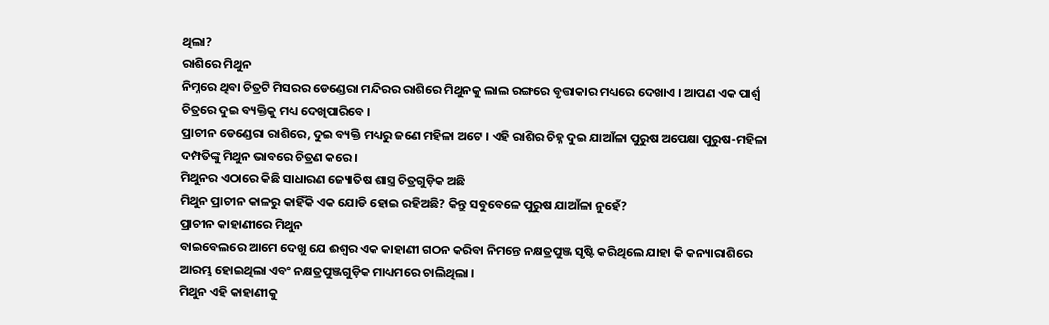ଥିଲା?
ରାଶିରେ ମିଥୁନ
ନିମ୍ନରେ ଥିବା ଚିତ୍ରଟି ମିସରର ଡେଣ୍ଡେରା ମନ୍ଦିରର ରାଶିରେ ମିଥୁନକୁ ଲାଲ ରଙ୍ଗରେ ବୃତ୍ତାକାର ମଧ୍ୟରେ ଦେଖାଏ । ଆପଣ ଏକ ପାର୍ଶ୍ୱ ଚିତ୍ରରେ ଦୁଇ ବ୍ୟକ୍ତିକୁ ମଧ୍ୟ ଦେଖିପାରିବେ ।
ପ୍ରାଚୀନ ଡେଣ୍ଡେରା ରାଶିରେ, ଦୁଇ ବ୍ୟକ୍ତି ମଧ୍ୟରୁ ଜଣେ ମହିଳା ଅଟେ । ଏହି ରାଶିର ଚିହ୍ନ ଦୁଇ ଯାଆଁଳା ପୁରୁଷ ଅପେକ୍ଷା ପୁରୁଷ-ମହିଳା ଦମ୍ପତିଙ୍କୁ ମିଥୁନ ଭାବରେ ଚିତ୍ରଣ କରେ ।
ମିଥୁନର ଏଠାରେ କିଛି ସାଧାରଣ ଜ୍ୟୋତିଷ ଶାସ୍ତ୍ର ଚିତ୍ରଗୁଡ଼ିକ ଅଛି
ମିଥୁନ ପ୍ରାଚୀନ କାଳରୁ କାହିଁକି ଏକ ଯୋଡି ହୋଇ ରହିଅଛି? କିନ୍ତୁ ସବୁବେଳେ ପୁରୁଷ ଯାଆଁଳା ନୁହେଁ?
ପ୍ରାଚୀନ କାହାଣୀରେ ମିଥୁନ
ବାଇବେଲରେ ଆମେ ଦେଖୁ ଯେ ଈଶ୍ଵର ଏକ କାହାଣୀ ଗଠନ କରିବା ନିମନ୍ତେ ନକ୍ଷତ୍ରପୁଞ୍ଜ ସୃଷ୍ଟି କରିଥିଲେ ଯାହା କି କନ୍ୟାରାଶିରେ ଆରମ୍ଭ ହୋଇଥିଲା ଏବଂ ନକ୍ଷତ୍ରପୁଞ୍ଜଗୁଡ଼ିକ ମାଧ୍ୟମରେ ଚାଲିଥିଲା ।
ମିଥୁନ ଏହି କାହାଣୀକୁ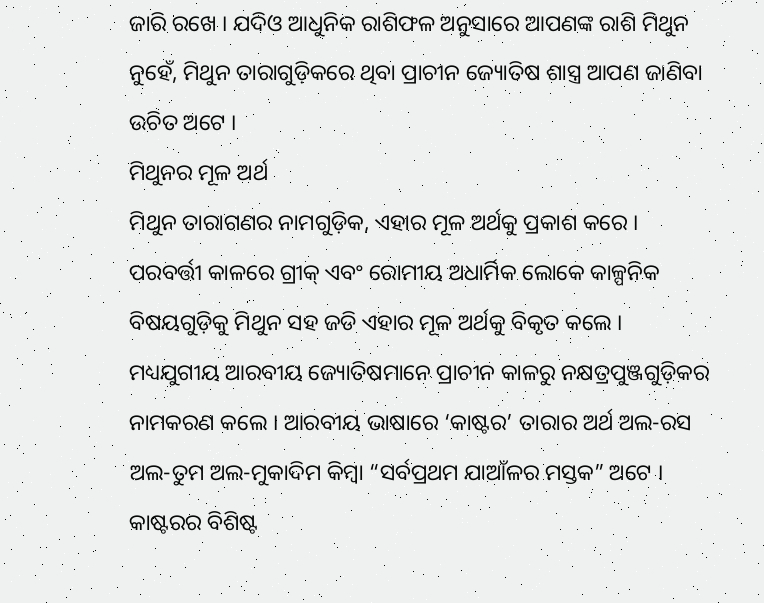ଜାରି ରଖେ । ଯଦିଓ ଆଧୁନିକ ରାଶିଫଳ ଅନୁସାରେ ଆପଣଙ୍କ ରାଶି ମିଥୁନ ନୁହେଁ, ମିଥୁନ ତାରାଗୁଡ଼ିକରେ ଥିବା ପ୍ରାଚୀନ ଜ୍ୟୋତିଷ ଶାସ୍ତ୍ର ଆପଣ ଜାଣିବା ଉଚିତ ଅଟେ ।
ମିଥୁନର ମୂଳ ଅର୍ଥ
ମିଥୁନ ତାରାଗଣର ନାମଗୁଡ଼ିକ, ଏହାର ମୂଳ ଅର୍ଥକୁ ପ୍ରକାଶ କରେ । ପରବର୍ତ୍ତୀ କାଳରେ ଗ୍ରୀକ୍ ଏବଂ ରୋମୀୟ ଅଧାର୍ମିକ ଲୋକେ କାଳ୍ପନିକ ବିଷୟଗୁଡ଼ିକୁ ମିଥୁନ ସହ ଜଡି ଏହାର ମୂଳ ଅର୍ଥକୁ ବିକୃତ କଲେ ।
ମଧ୍ୟଯୁଗୀୟ ଆରବୀୟ ଜ୍ୟୋତିଷମାନେ ପ୍ରାଚୀନ କାଳରୁ ନକ୍ଷତ୍ରପୁଞ୍ଜଗୁଡ଼ିକର ନାମକରଣ କଲେ । ଆରବୀୟ ଭାଷାରେ ‘କାଷ୍ଟର’ ତାରାର ଅର୍ଥ ଅଲ-ରସ ଅଲ-ତୁମ ଅଲ-ମୁକାଦିମ କିମ୍ବା “ସର୍ବପ୍ରଥମ ଯାଆଁଳର ମସ୍ତକ” ଅଟେ । କାଷ୍ଟରର ବିଶିଷ୍ଟ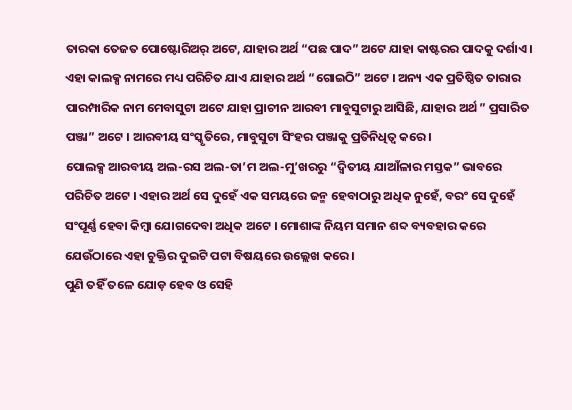ତାରକା ତେଜତ ପୋଷ୍ଟୋରିଅର୍ ଅଟେ, ଯାହାର ଅର୍ଥ “ପଛ ପାଦ” ଅଟେ ଯାହା କାଷ୍ଟରର ପାଦକୁ ଦର୍ଶାଏ । ଏହା କାଲକ୍ସ ନାମରେ ମଧ୍ୟ ପରିଚିତ ଯାଏ ଯାହାର ଅର୍ଥ “ଗୋଇଠି” ଅଟେ । ଅନ୍ୟ ଏକ ପ୍ରତିଷ୍ଠିତ ତାରାର ପାରମ୍ପାରିକ ନାମ ମେବାସୁଟା ଅଟେ ଯାହା ପ୍ରାଚୀନ ଆରବୀ ମାବୁସୁଟାରୁ ଆସିଛି, ଯାହାର ଅର୍ଥ ” ପ୍ରସାରିତ ପଞ୍ଜା” ଅଟେ । ଆରବୀୟ ସଂସ୍କୃତିରେ, ମାବୁସୁଟା ସିଂହର ପଞ୍ଜାକୁ ପ୍ରତିନିଧିତ୍ୱ କରେ ।
ପୋଲକ୍ସ ଆରବୀୟ ଅଲ-ରସ ଅଲ-ତା’ମ ଅଲ-ମୁ’ଖରରୁ “ଦ୍ୱିତୀୟ ଯାଆଁଳାର ମସ୍ତକ” ଭାବରେ ପରିଚିତ ଅଟେ । ଏହାର ଅର୍ଥ ସେ ଦୁହେଁ ଏକ ସମୟରେ ଜନ୍ମ ହେବାଠାରୁ ଅଧିକ ନୁହେଁ, ବରଂ ସେ ଦୁହେଁ ସଂପୂର୍ଣ୍ଣ ହେବା କିମ୍ବା ଯୋଗଦେବା ଅଧିକ ଅଟେ । ମୋଶାଙ୍କ ନିୟମ ସମାନ ଶବ୍ଦ ବ୍ୟବହାର କରେ ଯେଉଁଠାରେ ଏହା ଚୁକ୍ତିର ଦୁଇଟି ପଟା ବିଷୟରେ ଉଲ୍ଲେଖ କରେ ।
ପୁଣି ତହିଁ ତଳେ ଯୋଡ଼ ହେବ ଓ ସେହି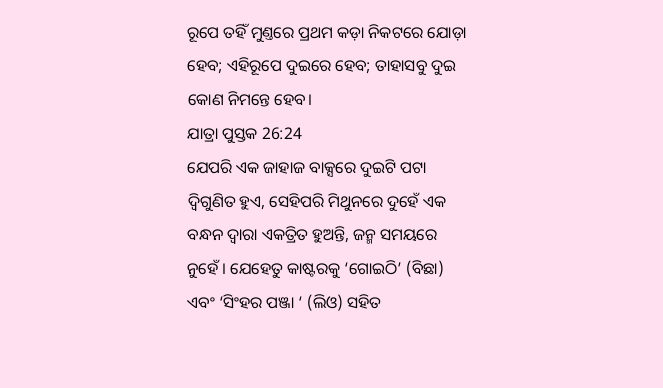ରୂପେ ତହିଁ ମୁଣ୍ତରେ ପ୍ରଥମ କଡ଼ା ନିକଟରେ ଯୋଡ଼ା ହେବ; ଏହିରୂପେ ଦୁଇରେ ହେବ; ତାହାସବୁ ଦୁଇ କୋଣ ନିମନ୍ତେ ହେବ।
ଯାତ୍ରା ପୁସ୍ତକ 26:24
ଯେପରି ଏକ ଜାହାଜ ବାକ୍ସରେ ଦୁଇଟି ପଟା ଦ୍ୱିଗୁଣିତ ହୁଏ, ସେହିପରି ମିଥୁନରେ ଦୁହେଁ ଏକ ବନ୍ଧନ ଦ୍ୱାରା ଏକତ୍ରିତ ହୁଅନ୍ତି, ଜନ୍ମ ସମୟରେ ନୁହେଁ । ଯେହେତୁ କାଷ୍ଟରକୁ ‘ଗୋଇଠି’ (ବିଛା) ଏବଂ ‘ସିଂହର ପଞ୍ଜା ‘ (ଲିଓ) ସହିତ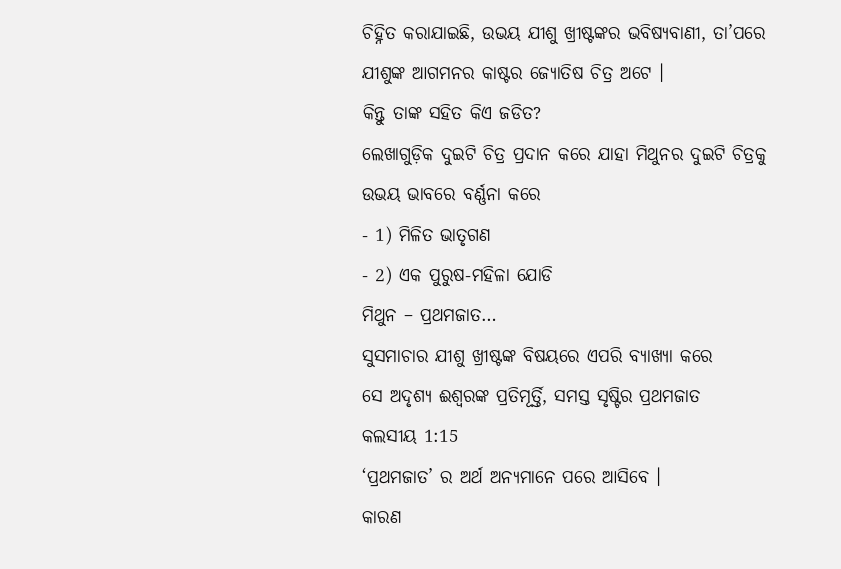ଚିହ୍ନିତ କରାଯାଇଛି, ଉଭୟ ଯୀଶୁ ଖ୍ରୀଷ୍ଟଙ୍କର ଭବିଷ୍ୟବାଣୀ, ତା’ପରେ ଯୀଶୁଙ୍କ ଆଗମନର କାଷ୍ଟର ଜ୍ୟୋତିଷ ଚିତ୍ର ଅଟେ ।
କିନ୍ତୁ ତାଙ୍କ ସହିତ କିଏ ଜଡିତ?
ଲେଖାଗୁଡ଼ିକ ଦୁଇଟି ଚିତ୍ର ପ୍ରଦାନ କରେ ଯାହା ମିଥୁନର ଦୁଇଟି ଚିତ୍ରକୁ ଉଭୟ ଭାବରେ ବର୍ଣ୍ଣନା କରେ
- 1) ମିଳିତ ଭାତୃଗଣ
- 2) ଏକ ପୁରୁଷ-ମହିଳା ଯୋଡି
ମିଥୁନ – ପ୍ରଥମଜାତ…
ସୁସମାଚାର ଯୀଶୁ ଖ୍ରୀଷ୍ଟଙ୍କ ବିଷୟରେ ଏପରି ବ୍ୟାଖ୍ୟା କରେ
ସେ ଅଦୃଶ୍ୟ ଈଶ୍ଵରଙ୍କ ପ୍ରତିମୂର୍ତ୍ତି, ସମସ୍ତ ସୃଷ୍ଟିର ପ୍ରଥମଜାତ
କଲସୀୟ 1:15
‘ପ୍ରଥମଜାତ’ ର ଅର୍ଥ ଅନ୍ୟମାନେ ପରେ ଆସିବେ ।
କାରଣ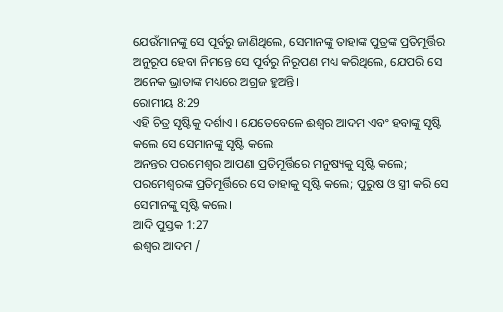ଯେଉଁମାନଙ୍କୁ ସେ ପୂର୍ବରୁ ଜାଣିଥିଲେ, ସେମାନଙ୍କୁ ତାହାଙ୍କ ପୁତ୍ରଙ୍କ ପ୍ରତିମୂର୍ତ୍ତିର ଅନୁରୂପ ହେବା ନିମନ୍ତେ ସେ ପୂର୍ବରୁ ନିରୂପଣ ମଧ୍ୟ କରିଥିଲେ, ଯେପରି ସେ ଅନେକ ଭ୍ରାତାଙ୍କ ମଧ୍ୟରେ ଅଗ୍ରଜ ହୁଅନ୍ତି।
ରୋମୀୟ 8:29
ଏହି ଚିତ୍ର ସୃଷ୍ଟିକୁ ଦର୍ଶାଏ । ଯେତେବେଳେ ଈଶ୍ଵର ଆଦମ ଏବଂ ହବାଙ୍କୁ ସୃଷ୍ଟି କଲେ ସେ ସେମାନଙ୍କୁ ସୃଷ୍ଟି କଲେ
ଅନନ୍ତର ପରମେଶ୍ଵର ଆପଣା ପ୍ରତିମୂର୍ତ୍ତିରେ ମନୁଷ୍ୟକୁ ସୃଷ୍ଟି କଲେ; ପରମେଶ୍ଵରଙ୍କ ପ୍ରତିମୂର୍ତ୍ତିରେ ସେ ତାହାକୁ ସୃଷ୍ଟି କଲେ; ପୁରୁଷ ଓ ସ୍ତ୍ରୀ କରି ସେ ସେମାନଙ୍କୁ ସୃଷ୍ଟି କଲେ।
ଆଦି ପୁସ୍ତକ 1:27
ଈଶ୍ଵର ଆଦମ /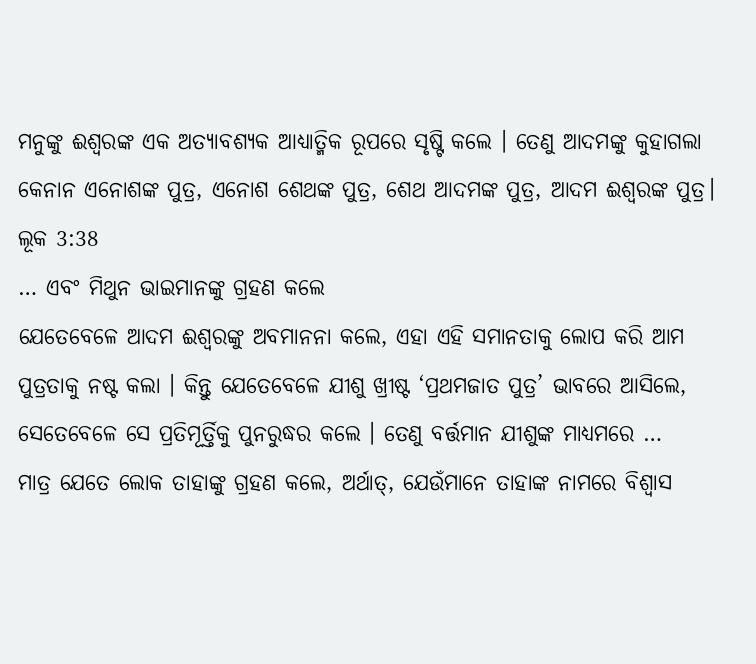ମନୁଙ୍କୁ ଈଶ୍ଵରଙ୍କ ଏକ ଅତ୍ୟାବଶ୍ୟକ ଆଧ୍ୟାତ୍ମିକ ରୂପରେ ସୃଷ୍ଟି କଲେ । ତେଣୁ ଆଦମଙ୍କୁ କୁହାଗଲା
କେନାନ ଏନୋଶଙ୍କ ପୁତ୍ର, ଏନୋଶ ଶେଥଙ୍କ ପୁତ୍ର, ଶେଥ ଆଦମଙ୍କ ପୁତ୍ର, ଆଦମ ଈଶ୍ଵରଙ୍କ ପୁତ୍ର।
ଲୂକ 3:38
… ଏବଂ ମିଥୁନ ଭାଇମାନଙ୍କୁ ଗ୍ରହଣ କଲେ
ଯେତେବେଳେ ଆଦମ ଈଶ୍ଵରଙ୍କୁ ଅବମାନନା କଲେ, ଏହା ଏହି ସମାନତାକୁ ଲୋପ କରି ଆମ ପୁତ୍ରତାକୁ ନଷ୍ଟ କଲା । କିନ୍ତୁ ଯେତେବେଳେ ଯୀଶୁ ଖ୍ରୀଷ୍ଟ ‘ପ୍ରଥମଜାତ ପୁତ୍ର’ ଭାବରେ ଆସିଲେ, ସେତେବେଳେ ସେ ପ୍ରତିମୂର୍ତ୍ତିକୁ ପୁନରୁଦ୍ଧର କଲେ । ତେଣୁ ବର୍ତ୍ତମାନ ଯୀଶୁଙ୍କ ମାଧ୍ୟମରେ …
ମାତ୍ର ଯେତେ ଲୋକ ତାହାଙ୍କୁ ଗ୍ରହଣ କଲେ, ଅର୍ଥାତ୍, ଯେଉଁମାନେ ତାହାଙ୍କ ନାମରେ ବିଶ୍ଵାସ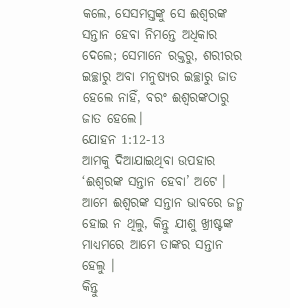କଲେ, ସେସମସ୍ତଙ୍କୁ ସେ ଈଶ୍ଵରଙ୍କ ସନ୍ତାନ ହେବା ନିମନ୍ତେ ଅଧିକାର ଦେଲେ; ସେମାନେ ରକ୍ତରୁ, ଶରୀରର ଇଚ୍ଛାରୁ ଅବା ମନୁଷ୍ୟର ଇଚ୍ଛାରୁ ଜାତ ହେଲେ ନାହିଁ, ବରଂ ଈଶ୍ଵରଙ୍କଠାରୁ ଜାତ ହେଲେ।
ଯୋହନ 1:12-13
ଆମକୁ ଦିଆଯାଇଥିବା ଉପହାର ‘ଈଶ୍ଵରଙ୍କ ସନ୍ତାନ ହେବା’ ଅଟେ । ଆମେ ଈଶ୍ଵରଙ୍କ ସନ୍ତାନ ଭାବରେ ଜନ୍ମ ହୋଇ ନ ଥିଲୁ, କିନ୍ତୁ ଯୀଶୁ ଖ୍ରୀଷ୍ଟଙ୍କ ମାଧ୍ୟମରେ ଆମେ ତାଙ୍କର ସନ୍ତାନ ହେଲୁ ।
କିନ୍ତୁ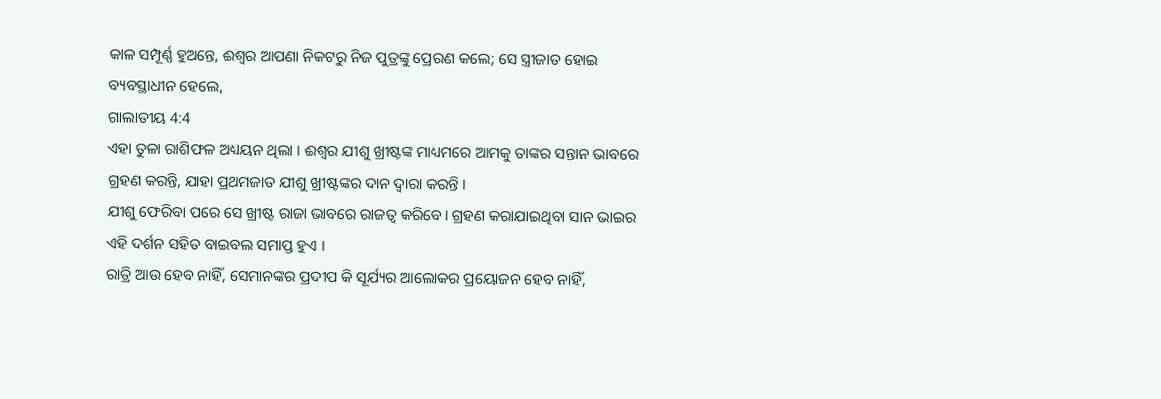କାଳ ସମ୍ପୂର୍ଣ୍ଣ ହୁଅନ୍ତେ, ଈଶ୍ଵର ଆପଣା ନିକଟରୁ ନିଜ ପୁତ୍ରଙ୍କୁ ପ୍ରେରଣ କଲେ; ସେ ସ୍ତ୍ରୀଜାତ ହୋଇ ବ୍ୟବସ୍ଥାଧୀନ ହେଲେ,
ଗାଲାତୀୟ 4:4
ଏହା ତୁଳା ରାଶିଫଳ ଅଧ୍ୟୟନ ଥିଲା । ଈଶ୍ଵର ଯୀଶୁ ଖ୍ରୀଷ୍ଟଙ୍କ ମାଧ୍ୟମରେ ଆମକୁ ତାଙ୍କର ସନ୍ତାନ ଭାବରେ ଗ୍ରହଣ କରନ୍ତି, ଯାହା ପ୍ରଥମଜାତ ଯୀଶୁ ଖ୍ରୀଷ୍ଟଙ୍କର ଦାନ ଦ୍ୱାରା କରନ୍ତି ।
ଯୀଶୁ ଫେରିବା ପରେ ସେ ଖ୍ରୀଷ୍ଟ ରାଜା ଭାବରେ ରାଜତ୍ୱ କରିବେ। ଗ୍ରହଣ କରାଯାଇଥିବା ସାନ ଭାଇର ଏହି ଦର୍ଶନ ସହିତ ବାଇବଲ ସମାପ୍ତ ହୁଏ ।
ରାତ୍ରି ଆଉ ହେବ ନାହିଁ, ସେମାନଙ୍କର ପ୍ରଦୀପ କି ସୂର୍ଯ୍ୟର ଆଲୋକର ପ୍ରୟୋଜନ ହେବ ନାହିଁ,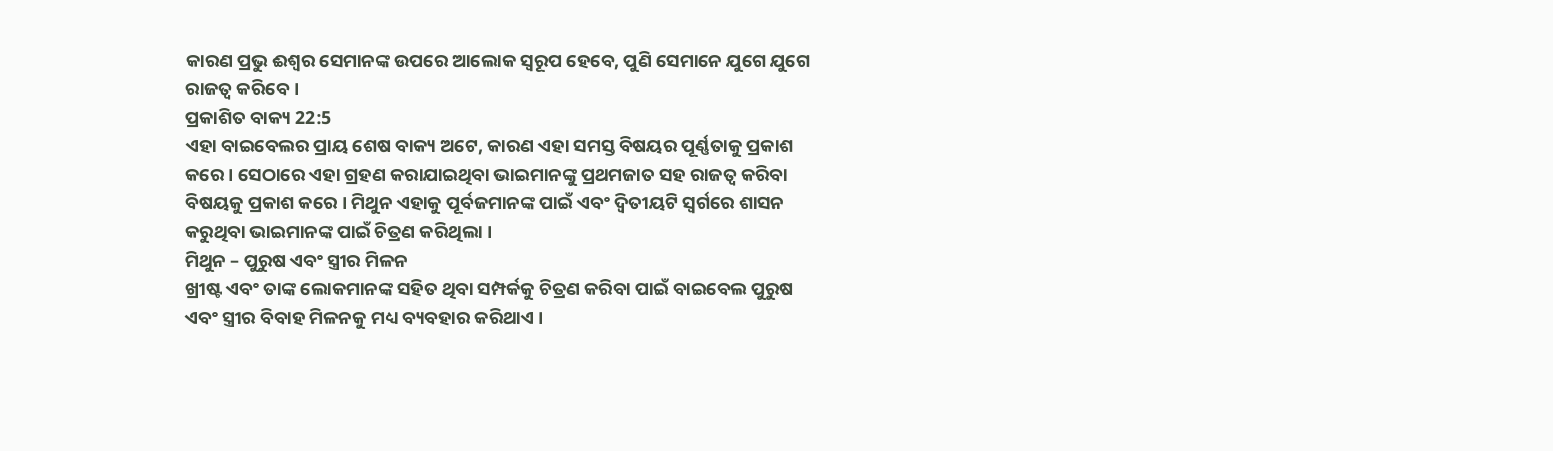କାରଣ ପ୍ରଭୁ ଈଶ୍ଵର ସେମାନଙ୍କ ଉପରେ ଆଲୋକ ସ୍ଵରୂପ ହେବେ, ପୁଣି ସେମାନେ ଯୁଗେ ଯୁଗେ ରାଜତ୍ଵ କରିବେ।
ପ୍ରକାଶିତ ବାକ୍ୟ 22:5
ଏହା ବାଇବେଲର ପ୍ରାୟ ଶେଷ ବାକ୍ୟ ଅଟେ, କାରଣ ଏହା ସମସ୍ତ ବିଷୟର ପୂର୍ଣ୍ଣତାକୁ ପ୍ରକାଶ କରେ । ସେଠାରେ ଏହା ଗ୍ରହଣ କରାଯାଇଥିବା ଭାଇମାନଙ୍କୁ ପ୍ରଥମଜାତ ସହ ରାଜତ୍ୱ କରିବା ବିଷୟକୁ ପ୍ରକାଶ କରେ । ମିଥୁନ ଏହାକୁ ପୂର୍ବଜମାନଙ୍କ ପାଇଁ ଏବଂ ଦ୍ୱିତୀୟଟି ସ୍ୱର୍ଗରେ ଶାସନ କରୁଥିବା ଭାଇମାନଙ୍କ ପାଇଁ ଚିତ୍ରଣ କରିଥିଲା ।
ମିଥୁନ – ପୁରୁଷ ଏବଂ ସ୍ତ୍ରୀର ମିଳନ
ଖ୍ରୀଷ୍ଟ ଏବଂ ତାଙ୍କ ଲୋକମାନଙ୍କ ସହିତ ଥିବା ସମ୍ପର୍କକୁ ଚିତ୍ରଣ କରିବା ପାଇଁ ବାଇବେଲ ପୁରୁଷ ଏବଂ ସ୍ତ୍ରୀର ବିବାହ ମିଳନକୁ ମଧ୍ୟ ବ୍ୟବହାର କରିଥାଏ ।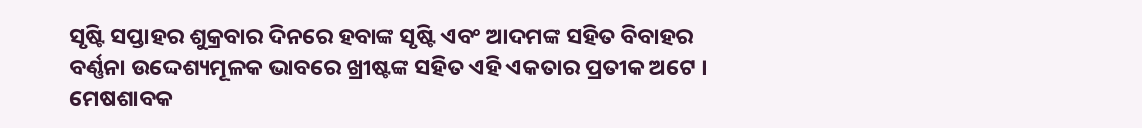ସୃଷ୍ଟି ସପ୍ତାହର ଶୁକ୍ରବାର ଦିନରେ ହବାଙ୍କ ସୃଷ୍ଟି ଏବଂ ଆଦମଙ୍କ ସହିତ ବିବାହର ବର୍ଣ୍ଣନା ଉଦ୍ଦେଶ୍ୟମୂଳକ ଭାବରେ ଖ୍ରୀଷ୍ଟଙ୍କ ସହିତ ଏହି ଏକତାର ପ୍ରତୀକ ଅଟେ । ମେଷଶାବକ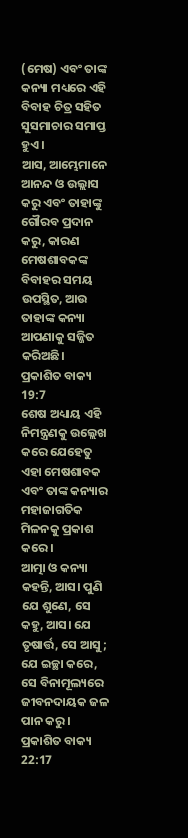(ମେଷ) ଏବଂ ତାଙ୍କ କନ୍ୟା ମଧ୍ୟରେ ଏହି ବିବାହ ଚିତ୍ର ସହିତ ସୁସମାଚାର ସମାପ୍ତ ହୁଏ ।
ଆସ, ଆମ୍ଭେମାନେ ଆନନ୍ଦ ଓ ଉଲ୍ଲାସ କରୁ ଏବଂ ତାହାଙ୍କୁ ଗୌରବ ପ୍ରଦାନ କରୁ, କାରଣ ମେଷଶାବକଙ୍କ ବିବାହର ସମୟ ଉପସ୍ଥିତ, ଆଉ ତାହାଙ୍କ କନ୍ୟା ଆପଣାକୁ ସଜ୍ଜିତ କରିଅଛି।
ପ୍ରକାଶିତ ବାକ୍ୟ 19:7
ଶେଷ ଅଧ୍ୟାୟ ଏହି ନିମନ୍ତ୍ରଣକୁ ଉଲ୍ଲେଖ କରେ ଯେହେତୁ ଏହା ମେଷଶାବକ ଏବଂ ତାଙ୍କ କନ୍ୟାର ମହାଜାଗତିକ ମିଳନକୁ ପ୍ରକାଶ କରେ ।
ଆତ୍ମା ଓ କନ୍ୟା କହନ୍ତି, ଆସ। ପୁଣି ଯେ ଶୁଣେ, ସେ କହୁ, ଆସ। ଯେ ତୃଷାର୍ତ୍ତ, ସେ ଆସୁ; ଯେ ଇଚ୍ଛା କରେ, ସେ ବିନାମୂଲ୍ୟରେ ଜୀବନଦାୟକ ଜଳ ପାନ କରୁ।
ପ୍ରକାଶିତ ବାକ୍ୟ 22:17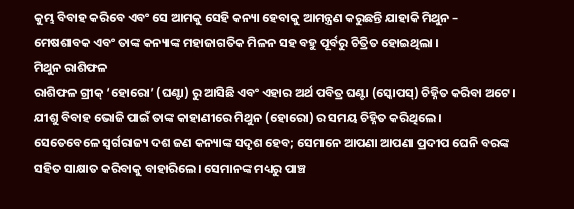କୁମ୍ଭ ବିବାହ କରିବେ ଏବଂ ସେ ଆମକୁ ସେହି କନ୍ୟା ହେବାକୁ ଆମନ୍ତ୍ରଣ କରୁଛନ୍ତି ଯାହାକି ମିଥୁନ – ମେଷଶାବକ ଏବଂ ତାଙ୍କ କନ୍ୟାଙ୍କ ମହାଜାଗତିକ ମିଳନ ସହ ବହୁ ପୂର୍ବରୁ ଚିତ୍ରିତ ହୋଇଥିଲା ।
ମିଥୁନ ରାଶିଫଳ
ରାଶିଫଳ ଗ୍ରୀକ୍ ‘ହୋରୋ’ (ଘଣ୍ଟା) ରୁ ଆସିଛି ଏବଂ ଏହାର ଅର୍ଥ ପବିତ୍ର ଘଣ୍ଟା (ସ୍କୋପସ୍) ଚିହ୍ନିତ କରିବା ଅଟେ । ଯୀଶୁ ବିବାହ ଭୋଜି ପାଇଁ ତାଙ୍କ କାହାଣୀରେ ମିଥୁନ (ହୋରୋ) ର ସମୟ ଚିହ୍ନିତ କରିଥିଲେ ।
ସେତେବେଳେ ସ୍ଵର୍ଗରାଜ୍ୟ ଦଶ ଜଣ କନ୍ୟାଙ୍କ ସଦୃଶ ହେବ; ସେମାନେ ଆପଣା ଆପଣା ପ୍ରଦୀପ ଘେନି ବରଙ୍କ ସହିତ ସାକ୍ଷାତ କରିବାକୁ ବାହାରିଲେ। ସେମାନଙ୍କ ମଧ୍ୟରୁ ପାଞ୍ଚ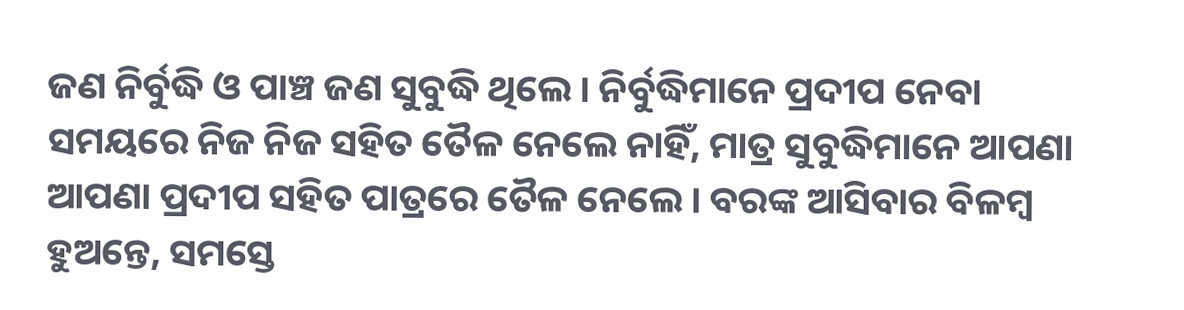ଜଣ ନିର୍ବୁଦ୍ଧି ଓ ପାଞ୍ଚ ଜଣ ସୁବୁଦ୍ଧି ଥିଲେ। ନିର୍ବୁଦ୍ଧିମାନେ ପ୍ରଦୀପ ନେବା ସମୟରେ ନିଜ ନିଜ ସହିତ ତୈଳ ନେଲେ ନାହିଁ, ମାତ୍ର ସୁବୁଦ୍ଧିମାନେ ଆପଣା ଆପଣା ପ୍ରଦୀପ ସହିତ ପାତ୍ରରେ ତୈଳ ନେଲେ। ବରଙ୍କ ଆସିବାର ବିଳମ୍ଵ ହୁଅନ୍ତେ, ସମସ୍ତେ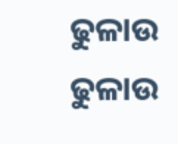ଢୁଳାଉ ଢୁଳାଉ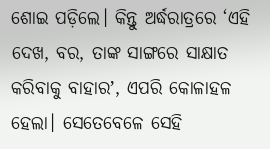ଶୋଇ ପଡ଼ିଲେ। କିନ୍ତୁ ଅର୍ଦ୍ଧରାତ୍ରରେ ‘ଏହି ଦେଖ, ବର, ତାଙ୍କ ସାଙ୍ଗରେ ସାକ୍ଷାତ କରିବାକୁ ବାହାରʼ, ଏପରି କୋଳାହଳ ହେଲା। ସେତେବେଳେ ସେହି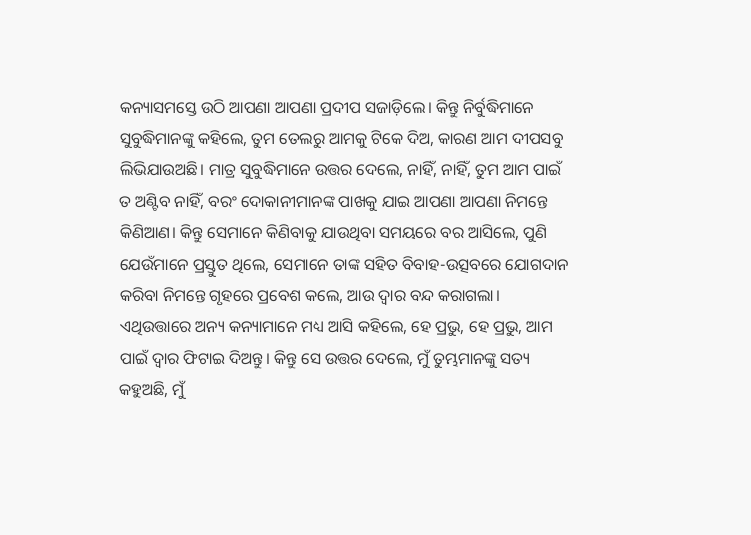କନ୍ୟାସମସ୍ତେ ଉଠି ଆପଣା ଆପଣା ପ୍ରଦୀପ ସଜାଡ଼ିଲେ। କିନ୍ତୁ ନିର୍ବୁଦ୍ଧିମାନେ ସୁବୁଦ୍ଧିମାନଙ୍କୁ କହିଲେ, ତୁମ ତେଲରୁ ଆମକୁ ଟିକେ ଦିଅ, କାରଣ ଆମ ଦୀପସବୁ ଲିଭିଯାଉଅଛି। ମାତ୍ର ସୁବୁଦ୍ଧିମାନେ ଉତ୍ତର ଦେଲେ, ନାହିଁ, ନାହିଁ, ତୁମ ଆମ ପାଇଁ ତ ଅଣ୍ଟିବ ନାହିଁ, ବରଂ ଦୋକାନୀମାନଙ୍କ ପାଖକୁ ଯାଇ ଆପଣା ଆପଣା ନିମନ୍ତେ କିଣିଆଣ। କିନ୍ତୁ ସେମାନେ କିଣିବାକୁ ଯାଉଥିବା ସମୟରେ ବର ଆସିଲେ, ପୁଣି ଯେଉଁମାନେ ପ୍ରସ୍ତୁତ ଥିଲେ, ସେମାନେ ତାଙ୍କ ସହିତ ବିବାହ-ଉତ୍ସବରେ ଯୋଗଦାନ କରିବା ନିମନ୍ତେ ଗୃହରେ ପ୍ରବେଶ କଲେ, ଆଉ ଦ୍ଵାର ବନ୍ଦ କରାଗଲା। ଏଥିଉତ୍ତାରେ ଅନ୍ୟ କନ୍ୟାମାନେ ମଧ୍ୟ ଆସି କହିଲେ, ହେ ପ୍ରଭୁ, ହେ ପ୍ରଭୁ, ଆମ ପାଇଁ ଦ୍ଵାର ଫିଟାଇ ଦିଅନ୍ତୁ। କିନ୍ତୁ ସେ ଉତ୍ତର ଦେଲେ, ମୁଁ ତୁମ୍ଭମାନଙ୍କୁ ସତ୍ୟ କହୁଅଛି, ମୁଁ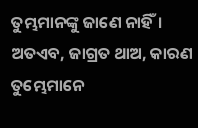ତୁମ୍ଭମାନଙ୍କୁ ଜାଣେ ନାହିଁ। ଅତଏବ, ଜାଗ୍ରତ ଥାଅ, କାରଣ ତୁମ୍ଭେମାନେ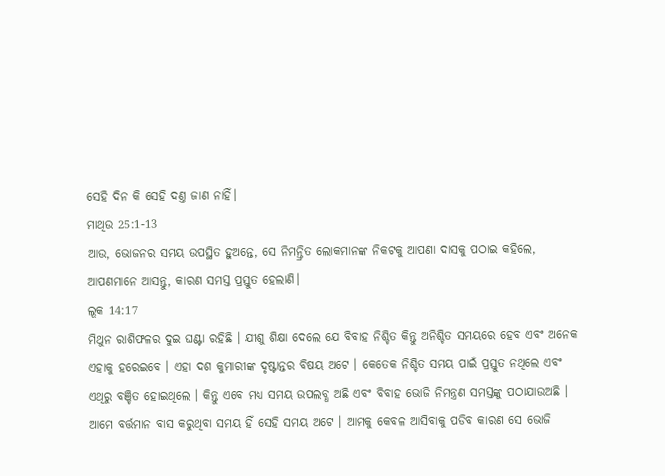ସେହି ଦିନ କି ସେହି ଦଣ୍ତ ଜାଣ ନାହିଁ।
ମାଥିଉ 25:1-13
ଆଉ, ଭୋଜନର ସମୟ ଉପସ୍ଥିତ ହୁଅନ୍ତେ, ସେ ନିମନ୍ତ୍ରିତ ଲୋକମାନଙ୍କ ନିକଟକୁ ଆପଣା ଦାସକୁ ପଠାଇ କହିଲେ, ଆପଣମାନେ ଆସନ୍ତୁ, କାରଣ ସମସ୍ତ ପ୍ରସ୍ତୁତ ହେଲାଣି।
ଲୂକ 14:17
ମିଥୁନ ରାଶିଫଳର ଦୁଇ ଘଣ୍ଟା ରହିଛି । ଯୀଶୁ ଶିକ୍ଷା ଦେଲେ ଯେ ବିବାହ ନିଶ୍ଚିତ କିନ୍ତୁ ଅନିଶ୍ଚିତ ସମୟରେ ହେବ ଏବଂ ଅନେକ ଏହାକୁ ହରେଇବେ । ଏହା ଦଶ କୁମାରୀଙ୍କ ଦୃଷ୍ଟାନ୍ତର ବିଷୟ ଅଟେ । କେତେକ ନିଶ୍ଚିତ ସମୟ ପାଇଁ ପ୍ରସ୍ତୁତ ନଥିଲେ ଏବଂ ଏଥିରୁ ବଞ୍ଚିତ ହୋଇଥିଲେ । କିନ୍ତୁ ଏବେ ମଧ୍ୟ ସମୟ ଉପଲବ୍ଧ ଅଛି ଏବଂ ବିବାହ ଭୋଜି ନିମନ୍ତ୍ରଣ ସମସ୍ତଙ୍କୁ ପଠାଯାଉଅଛି । ଆମେ ବର୍ତ୍ତମାନ ବାସ କରୁଥିବା ସମୟ ହିଁ ସେହି ସମୟ ଅଟେ । ଆମକୁ କେବଳ ଆସିବାକୁ ପଡିବ କାରଣ ସେ ଭୋଜି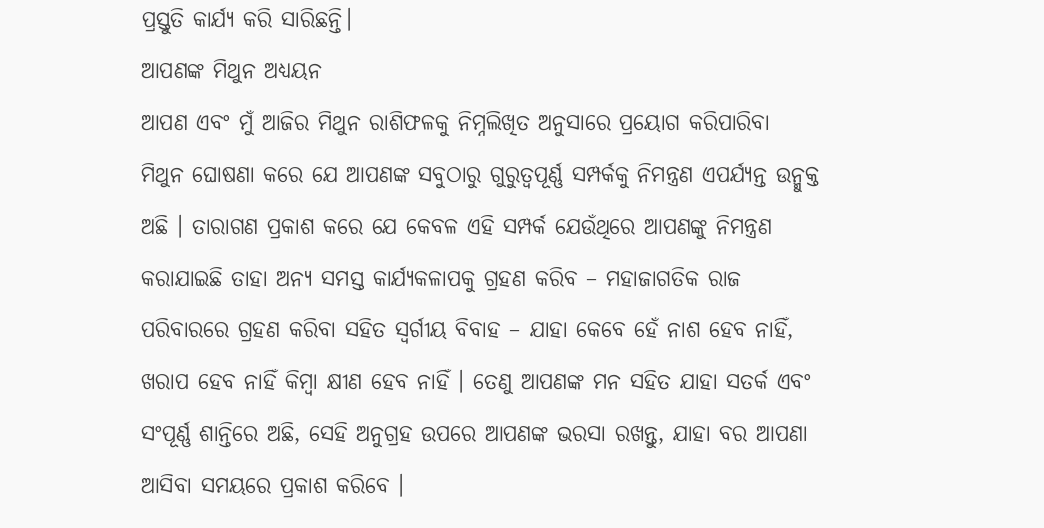ପ୍ରସ୍ତୁତି କାର୍ଯ୍ୟ କରି ସାରିଛନ୍ତି।
ଆପଣଙ୍କ ମିଥୁନ ଅଧ୍ୟୟନ
ଆପଣ ଏବଂ ମୁଁ ଆଜିର ମିଥୁନ ରାଶିଫଳକୁ ନିମ୍ନଲିଖିତ ଅନୁସାରେ ପ୍ରୟୋଗ କରିପାରିବା
ମିଥୁନ ଘୋଷଣା କରେ ଯେ ଆପଣଙ୍କ ସବୁଠାରୁ ଗୁରୁତ୍ୱପୂର୍ଣ୍ଣ ସମ୍ପର୍କକୁ ନିମନ୍ତ୍ରଣ ଏପର୍ଯ୍ୟନ୍ତ ଉନ୍ମୁକ୍ତ ଅଛି । ତାରାଗଣ ପ୍ରକାଶ କରେ ଯେ କେବଳ ଏହି ସମ୍ପର୍କ ଯେଉଁଥିରେ ଆପଣଙ୍କୁ ନିମନ୍ତ୍ରଣ କରାଯାଇଛି ତାହା ଅନ୍ୟ ସମସ୍ତ କାର୍ଯ୍ୟକଳାପକୁ ଗ୍ରହଣ କରିବ – ମହାଜାଗତିକ ରାଜ ପରିବାରରେ ଗ୍ରହଣ କରିବା ସହିତ ସ୍ୱର୍ଗୀୟ ବିବାହ – ଯାହା କେବେ ହେଁ ନାଶ ହେବ ନାହିଁ, ଖରାପ ହେବ ନାହିଁ କିମ୍ବା କ୍ଷୀଣ ହେବ ନାହିଁ । ତେଣୁ ଆପଣଙ୍କ ମନ ସହିତ ଯାହା ସତର୍କ ଏବଂ ସଂପୂର୍ଣ୍ଣ ଶାନ୍ତିରେ ଅଛି, ସେହି ଅନୁଗ୍ରହ ଉପରେ ଆପଣଙ୍କ ଭରସା ରଖନ୍ତୁ, ଯାହା ବର ଆପଣା ଆସିବା ସମୟରେ ପ୍ରକାଶ କରିବେ ।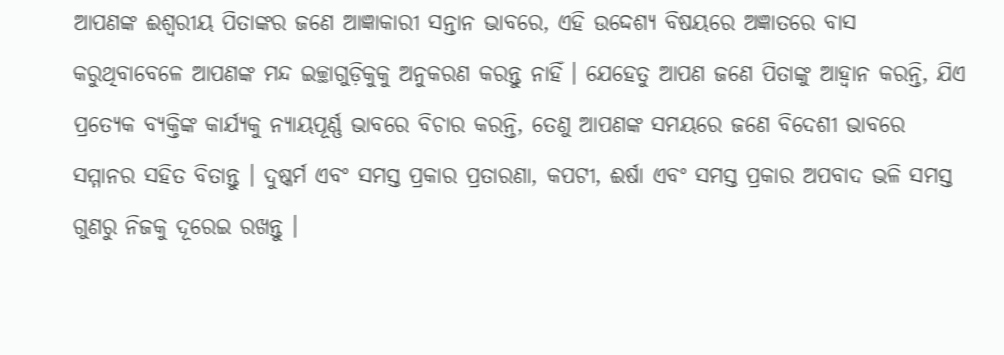ଆପଣଙ୍କ ଈଶ୍ୱରୀୟ ପିତାଙ୍କର ଜଣେ ଆଜ୍ଞାକାରୀ ସନ୍ତାନ ଭାବରେ, ଏହି ଉଦ୍ଦେଶ୍ୟ ବିଷୟରେ ଅଜ୍ଞାତରେ ବାସ କରୁଥିବାବେଳେ ଆପଣଙ୍କ ମନ୍ଦ ଇଚ୍ଛାଗୁଡ଼ିକୁକୁ ଅନୁକରଣ କରନ୍ତୁ ନାହିଁ । ଯେହେତୁ ଆପଣ ଜଣେ ପିତାଙ୍କୁ ଆହ୍ୱାନ କରନ୍ତି, ଯିଏ ପ୍ରତ୍ୟେକ ବ୍ୟକ୍ତିଙ୍କ କାର୍ଯ୍ୟକୁ ନ୍ୟାୟପୂର୍ଣ୍ଣ ଭାବରେ ବିଚାର କରନ୍ତି, ତେଣୁ ଆପଣଙ୍କ ସମୟରେ ଜଣେ ବିଦେଶୀ ଭାବରେ ସମ୍ମାନର ସହିତ ବିତାନ୍ତୁ । ଦୁଷ୍କର୍ମ ଏବଂ ସମସ୍ତ ପ୍ରକାର ପ୍ରତାରଣା, କପଟୀ, ଈର୍ଷା ଏବଂ ସମସ୍ତ ପ୍ରକାର ଅପବାଦ ଭଳି ସମସ୍ତ ଗୁଣରୁ ନିଜକୁ ଦୂରେଇ ରଖନ୍ତୁ ।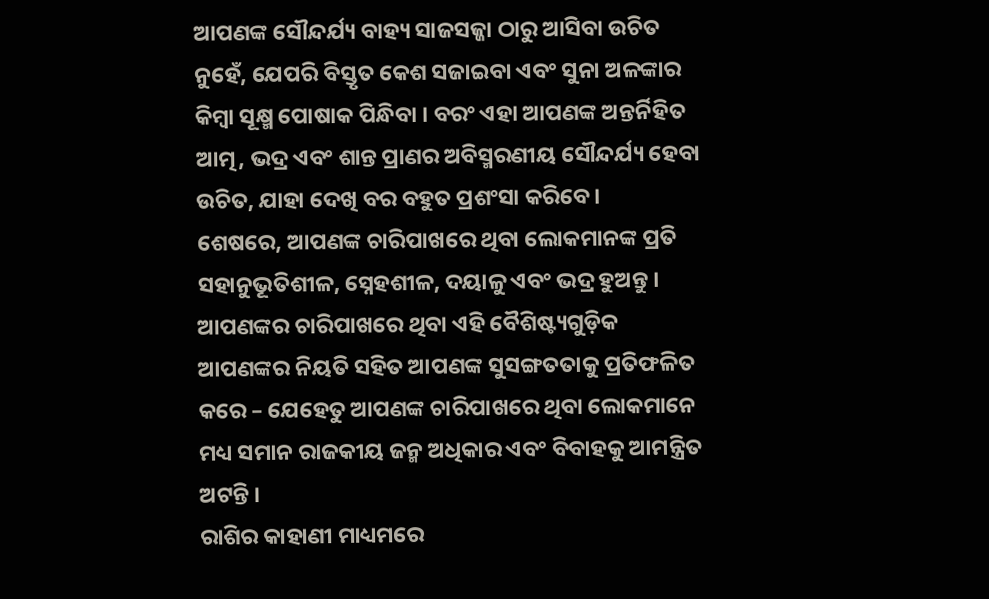ଆପଣଙ୍କ ସୌନ୍ଦର୍ଯ୍ୟ ବାହ୍ୟ ସାଜସଜ୍ଜା ଠାରୁ ଆସିବା ଉଚିତ ନୁହେଁ, ଯେପରି ବିସ୍ତୃତ କେଶ ସଜାଇବା ଏବଂ ସୁନା ଅଳଙ୍କାର କିମ୍ବା ସୂକ୍ଷ୍ମ ପୋଷାକ ପିନ୍ଧିବା । ବରଂ ଏହା ଆପଣଙ୍କ ଅନ୍ତର୍ନିହିତ ଆତ୍ମ, ଭଦ୍ର ଏବଂ ଶାନ୍ତ ପ୍ରାଣର ଅବିସ୍ମରଣୀୟ ସୌନ୍ଦର୍ଯ୍ୟ ହେବା ଉଚିତ, ଯାହା ଦେଖି ବର ବହୁତ ପ୍ରଶଂସା କରିବେ ।
ଶେଷରେ, ଆପଣଙ୍କ ଚାରିପାଖରେ ଥିବା ଲୋକମାନଙ୍କ ପ୍ରତି ସହାନୁଭୂତିଶୀଳ, ସ୍ନେହଶୀଳ, ଦୟାଳୁ ଏବଂ ଭଦ୍ର ହୁଅନ୍ତୁ । ଆପଣଙ୍କର ଚାରିପାଖରେ ଥିବା ଏହି ବୈଶିଷ୍ଟ୍ୟଗୁଡ଼ିକ ଆପଣଙ୍କର ନିୟତି ସହିତ ଆପଣଙ୍କ ସୁସଙ୍ଗତତାକୁ ପ୍ରତିଫଳିତ କରେ – ଯେହେତୁ ଆପଣଙ୍କ ଚାରିପାଖରେ ଥିବା ଲୋକମାନେ ମଧ୍ୟ ସମାନ ରାଜକୀୟ ଜନ୍ମ ଅଧିକାର ଏବଂ ବିବାହକୁ ଆମନ୍ତ୍ରିତ ଅଟନ୍ତି ।
ରାଶିର କାହାଣୀ ମାଧ୍ୟମରେ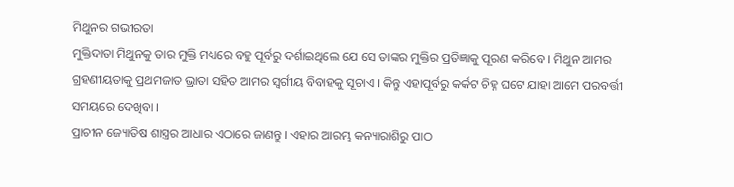ମିଥୁନର ଗଭୀରତା
ମୁକ୍ତିଦାତା ମିଥୁନକୁ ତାର ମୁକ୍ତି ମଧ୍ୟରେ ବହୁ ପୂର୍ବରୁ ଦର୍ଶାଇଥିଲେ ଯେ ସେ ତାଙ୍କର ମୁକ୍ତିର ପ୍ରତିଜ୍ଞାକୁ ପୂରଣ କରିବେ । ମିଥୁନ ଆମର ଗ୍ରହଣୀୟତାକୁ ପ୍ରଥମଜାତ ଭ୍ରାତା ସହିତ ଆମର ସ୍ୱର୍ଗୀୟ ବିବାହକୁ ସୂଚାଏ । କିନ୍ତୁ ଏହାପୂର୍ବରୁ କର୍କଟ ଚିହ୍ନ ଘଟେ ଯାହା ଆମେ ପରବର୍ତ୍ତୀ ସମୟରେ ଦେଖିବା ।
ପ୍ରାଚୀନ ଜ୍ୟୋତିଷ ଶାସ୍ତ୍ରର ଆଧାର ଏଠାରେ ଜାଣନ୍ତୁ । ଏହାର ଆରମ୍ଭ କନ୍ୟାରାଶିରୁ ପାଠ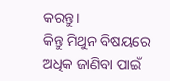କରନ୍ତୁ।
କିନ୍ତୁ ମିଥୁନ ବିଷୟରେ ଅଧିକ ଜାଣିବା ପାଇଁ